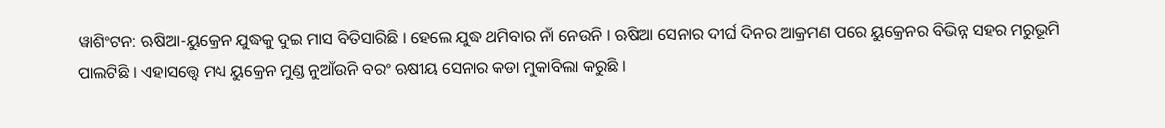ୱାଶିଂଟନ: ଋଷିଆ-ୟୁକ୍ରେନ ଯୁଦ୍ଧକୁ ଦୁଇ ମାସ ବିତିସାରିଛି । ହେଲେ ଯୁଦ୍ଧ ଥମିବାର ନାଁ ନେଉନି । ଋଷିଆ ସେନାର ଦୀର୍ଘ ଦିନର ଆକ୍ରମଣ ପରେ ୟୁକ୍ରେନର ବିଭିନ୍ନ ସହର ମରୁଭୂମି ପାଲଟିଛି । ଏହାସତ୍ତ୍ବେ ମଧ୍ୟ ୟୁକ୍ରେନ ମୁଣ୍ଡ ନୁଆଁଉନି ବରଂ ଋଷୀୟ ସେନାର କଡା ମୁକାବିଲା କରୁଛି ।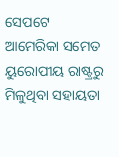ସେପଟେ ଆମେରିକା ସମେତ ୟୁରୋପୀୟ ରାଷ୍ଟ୍ରରୁ ମିଳୁଥିବା ସହାୟତା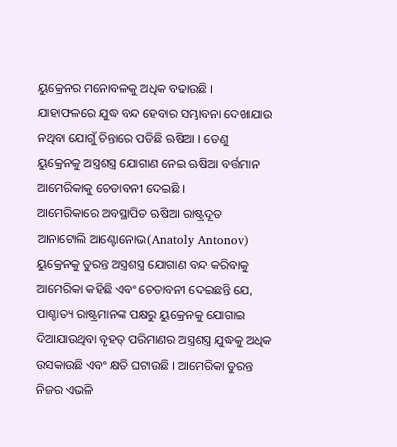ୟୁକ୍ରେନର ମନୋବଳକୁ ଅଧିକ ବଢାଉଛି । ଯାହାଫଳରେ ଯୁଦ୍ଧ ବନ୍ଦ ହେବାର ସମ୍ଭାବନା ଦେଖାଯାଉ ନଥିବା ଯୋଗୁଁ ଚିନ୍ତାରେ ପଡିଛି ଋଷିଆ । ତେଣୁ ୟୁକ୍ରେନକୁ ଅସ୍ତ୍ରଶସ୍ତ୍ର ଯୋଗାଣ ନେଇ ଋଷିଆ ବର୍ତ୍ତମାନ ଆମେରିକାକୁ ଚେତାବନୀ ଦେଇଛି ।
ଆମେରିକାରେ ଅବସ୍ଥାପିତ ଋଷିଆ ରାଷ୍ଟ୍ରଦୂତ ଆନାଟୋଲି ଆଣ୍ଟୋନୋଭ(Anatoly Antonov) ୟୁକ୍ରେନକୁ ତୁରନ୍ତ ଅସ୍ତ୍ରଶସ୍ତ୍ର ଯୋଗାଣ ବନ୍ଦ କରିବାକୁ ଆମେରିକା କହିଛି ଏବଂ ଚେତାବନୀ ଦେଇଛନ୍ତି ଯେ, ପାଶ୍ଚାତ୍ୟ ରାଷ୍ଟ୍ରମାନଙ୍କ ପକ୍ଷରୁ ୟୁକ୍ରେନକୁ ଯୋଗାଇ ଦିଆଯାଉଥିବା ବୃହତ୍ ପରିମାଣର ଅସ୍ତ୍ରଶସ୍ତ୍ର ଯୁଦ୍ଧକୁ ଅଧିକ ଉସକାଉଛି ଏବଂ କ୍ଷତି ଘଟାଉଛି । ଆମେରିକା ତୁରନ୍ତ ନିଜର ଏଭଳି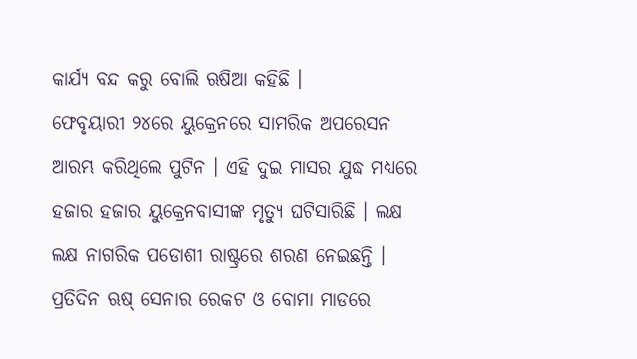କାର୍ଯ୍ୟ ବନ୍ଦ କରୁ ବୋଲି ଋଷିଆ କହିଛି ।
ଫେବୃୟାରୀ ୨୪ରେ ୟୁକ୍ରେନରେ ସାମରିକ ଅପରେସନ ଆରମ୍ଭ କରିଥିଲେ ପୁଟିନ । ଏହି ଦୁଇ ମାସର ଯୁଦ୍ଧ ମଧ୍ୟରେ ହଜାର ହଜାର ୟୁକ୍ରେନବାସୀଙ୍କ ମୃତ୍ୟୁ ଘଟିସାରିଛି । ଲକ୍ଷ ଲକ୍ଷ ନାଗରିକ ପଡୋଶୀ ରାଷ୍ଟ୍ରରେ ଶରଣ ନେଇଛନ୍ତି । ପ୍ରତିଦିନ ଋଷ୍ ସେନାର ରେକଟ ଓ ବୋମା ମାଡରେ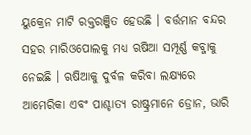ୟୁକ୍ରେନ ମାଟି ରକ୍ତରଞ୍ଜିତ ହେଉଛି । ବର୍ତ୍ତମାନ ବନ୍ଦର ସହର ମାରିଓପୋଲକୁ ମଧ୍ୟ ଋଷିଆ ସମ୍ପୂର୍ଣ୍ଣ କବ୍ଜାକୁ ନେଇଛି । ଋଷିଆକୁ ଦୁର୍ବଳ କରିବା ଲକ୍ଷ୍ୟରେ ଆମେରିକା ଏବଂ ପାଶ୍ଚାତ୍ୟ ରାଷ୍ଟ୍ରମାନେ ଡ୍ରୋନ, ଭାରି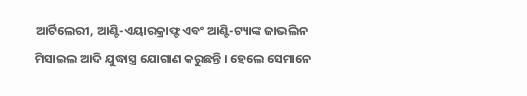ଆର୍ଟିଲେରୀ, ଆଣ୍ଟି-ଏୟାରକ୍ରାଫ୍ଟ ଏବଂ ଆଣ୍ଟି-ଟ୍ୟାଙ୍କ ଜାଭଲିନ ମିସାଇଲ ଆଦି ଯୁଦ୍ଧାସ୍ତ୍ର ଯୋଗାଣ କରୁଛନ୍ତି । ହେଲେ ସେମାନେ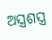ଅସ୍ତ୍ରଶସ୍ତ୍ର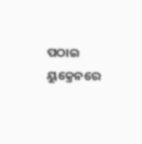ପଠାଇ ୟୁକ୍ରେନରେ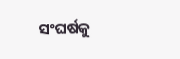ସଂଘର୍ଷକୁ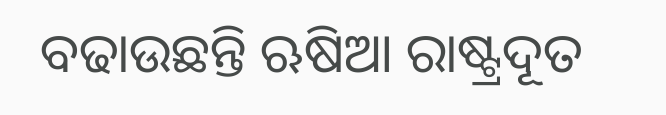ବଢାଉଛନ୍ତି ଋଷିଆ ରାଷ୍ଟ୍ରଦୂତ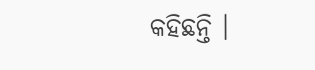କହିଛନ୍ତି ।